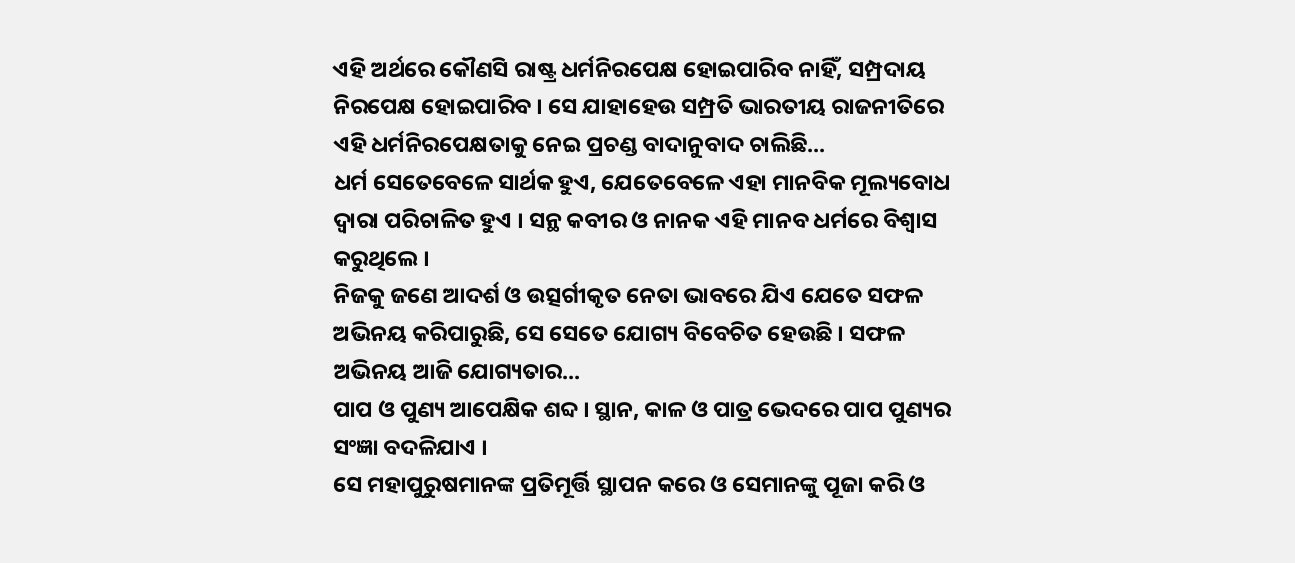ଏହି ଅର୍ଥରେ କୌଣସି ରାଷ୍ଟ୍ର ଧର୍ମନିରପେକ୍ଷ ହୋଇପାରିବ ନାହିଁ, ସମ୍ପ୍ରଦାୟ ନିରପେକ୍ଷ ହୋଇପାରିବ । ସେ ଯାହାହେଉ ସମ୍ପ୍ରତି ଭାରତୀୟ ରାଜନୀତିରେ ଏହି ଧର୍ମନିରପେକ୍ଷତାକୁ ନେଇ ପ୍ରଚଣ୍ଡ ବାଦାନୁବାଦ ଚାଲିଛି...
ଧର୍ମ ସେତେବେଳେ ସାର୍ଥକ ହୁଏ, ଯେତେବେଳେ ଏହା ମାନବିକ ମୂଲ୍ୟବୋଧ ଦ୍ୱାରା ପରିଚାଳିତ ହୁଏ । ସନ୍ଥ କବୀର ଓ ନାନକ ଏହି ମାନବ ଧର୍ମରେ ବିଶ୍ୱାସ କରୁଥିଲେ ।
ନିଜକୁ ଜଣେ ଆଦର୍ଶ ଓ ଉତ୍ସର୍ଗୀକୃତ ନେତା ଭାବରେ ଯିଏ ଯେତେ ସଫଳ ଅଭିନୟ କରିପାରୁଛି, ସେ ସେତେ ଯୋଗ୍ୟ ବିବେଚିତ ହେଉଛି । ସଫଳ ଅଭିନୟ ଆଜି ଯୋଗ୍ୟତାର...
ପାପ ଓ ପୁଣ୍ୟ ଆପେକ୍ଷିକ ଶବ୍ଦ । ସ୍ଥାନ, କାଳ ଓ ପାତ୍ର ଭେଦରେ ପାପ ପୁଣ୍ୟର ସଂଜ୍ଞା ବଦଳିଯାଏ ।
ସେ ମହାପୁରୁଷମାନଙ୍କ ପ୍ରତିମୂର୍ତ୍ତି ସ୍ଥାପନ କରେ ଓ ସେମାନଙ୍କୁ ପୂଜା କରି ଓ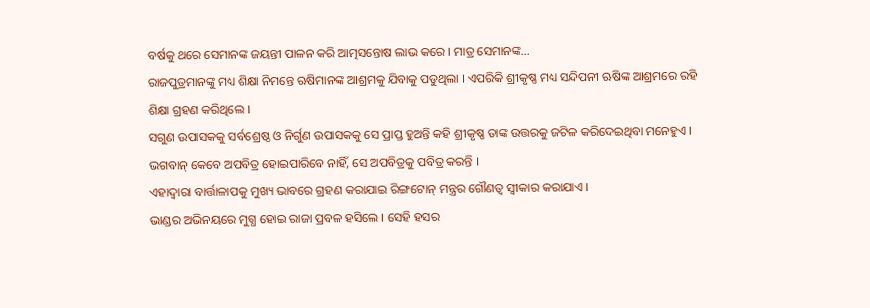ବର୍ଷକୁ ଥରେ ସେମାନଙ୍କ ଜୟନ୍ତୀ ପାଳନ କରି ଆତ୍ମସନ୍ତୋଷ ଲାଭ କରେ । ମାତ୍ର ସେମାନଙ୍କ...
ରାଜପୁତ୍ରମାନଙ୍କୁ ମଧ୍ୟ ଶିକ୍ଷା ନିମନ୍ତେ ଋଷିମାନଙ୍କ ଆଶ୍ରମକୁ ଯିବାକୁ ପଡୁଥିଲା । ଏପରିକି ଶ୍ରୀକୃଷ୍ଣ ମଧ୍ୟ ସନ୍ଦିପନୀ ଋଷିଙ୍କ ଆଶ୍ରମରେ ରହି ଶିକ୍ଷା ଗ୍ରହଣ କରିଥିଲେ ।
ସଗୁଣ ଉପାସକକୁ ସର୍ବଶ୍ରେଷ୍ଠ ଓ ନିର୍ଗୁଣ ଉପାସକକୁ ସେ ପ୍ରାପ୍ତ ହୁଅନ୍ତି କହି ଶ୍ରୀକୃଷ୍ଣ ତାଙ୍କ ଉତ୍ତରକୁ ଜଟିଳ କରିଦେଇଥିବା ମନେହୁଏ ।
ଭଗବାନ୍ କେବେ ଅପବିତ୍ର ହୋଇପାରିବେ ନାହିଁ, ସେ ଅପବିତ୍ରକୁ ପବିତ୍ର କରନ୍ତି ।
ଏହାଦ୍ୱାରା ବାର୍ତ୍ତାଳାପକୁ ମୁଖ୍ୟ ଭାବରେ ଗ୍ରହଣ କରାଯାଇ ରିଙ୍ଗଟୋନ୍ ମନ୍ତ୍ରର ଗୌଣତ୍ୱ ସ୍ୱୀକାର କରାଯାଏ ।
ଭାଣ୍ଡର ଅଭିନୟରେ ମୁଗ୍ଧ ହୋଇ ରାଜା ପ୍ରବଳ ହସିଲେ । ସେହି ହସର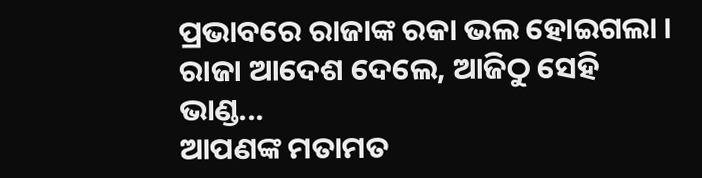ପ୍ରଭାବରେ ରାଜାଙ୍କ ରକା ଭଲ ହୋଇଗଲା । ରାଜା ଆଦେଶ ଦେଲେ, ଆଜିଠୁ ସେହି ଭାଣ୍ଡ...
ଆପଣଙ୍କ ମତାମତ